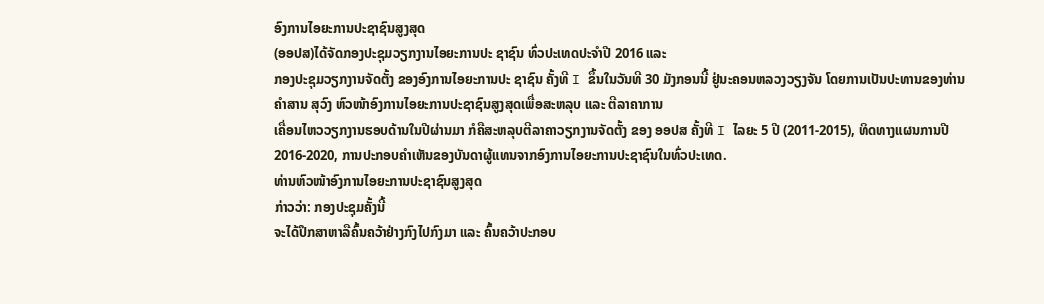ອົງການໄອຍະການປະຊາຊົນສູງສຸດ
(ອອປສ)ໄດ້ຈັດກອງປະຊຸມວຽກງານໄອຍະການປະ ຊາຊົນ ທົ່ວປະເທດປະຈຳປີ 2016 ແລະ
ກອງປະຊຸມວຽກງານຈັດຕັ້ງ ຂອງອົງການໄອຍະການປະ ຊາຊົນ ຄັ້ງທີ I ຂຶ້ນໃນວັນທີ 30 ມັງກອນນີ້ ຢູ່ນະຄອນຫລວງວຽງຈັນ ໂດຍການເປັນປະທານຂອງທ່ານ
ຄຳສານ ສຸວົງ ຫົວໜ້າອົງການໄອຍະການປະຊາຊົນສູງສຸດເພື່ອສະຫລຸບ ແລະ ຕີລາຄາການ
ເຄື່ອນໄຫວວຽກງານຮອບດ້ານໃນປີຜ່ານມາ ກໍຄືສະຫລຸບຕີລາຄາວຽກງານຈັດຕັ້ງ ຂອງ ອອປສ ຄັ້ງທີ I ໄລຍະ 5 ປີ (2011-2015), ທິດທາງແຜນການປີ 2016-2020, ການປະກອບຄຳເຫັນຂອງບັນດາຜູ້ແທນຈາກອົງການໄອຍະການປະຊາຊົນໃນທົ່ວປະເທດ.
ທ່ານຫົວໜ້າອົງການໄອຍະການປະຊາຊົນສູງສຸດ
ກ່າວວ່າ: ກອງປະຊຸມຄັ້ງນີ້
ຈະໄດ້ປຶກສາຫາລືຄົ້ນຄວ້າຢ່າງກົງໄປກົງມາ ແລະ ຄົ້ນຄວ້າປະກອບ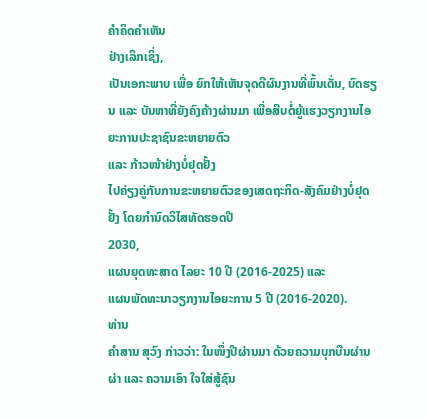ຄຳຄິດຄຳເຫັນ
ຢ່າງເລິກເຊິ່ງ,
ເປັນເອກະພາບ ເພື່ອ ຍົກໃຫ້ເຫັນຈຸດດີຜົນງານທີ່ພົ້ນເດັ່ນ, ບົດຮຽນ ແລະ ບັນຫາທີ່ຍັງຄົງຄ້າງຜ່ານມາ ເພື່ອສືບຕໍ່ຍູ້ແຮງວຽກງານໄອຍະການປະຊາຊົນຂະຫຍາຍຕົວ
ແລະ ກ້າວໜ້າຢ່າງບໍ່ຢຸດຢັ້ງ
ໄປຄ່ຽງຄູ່ກັບການຂະຫຍາຍຕົວຂອງເສດຖະກິດ-ສັງຄົມຢ່າງບໍ່ຢຸດຢັ້ງ ໂດຍກຳນົດວິໄສທັດຮອດປີ
2030,
ແຜນຍຸດທະສາດ ໄລຍະ 10 ປີ (2016-2025) ແລະ
ແຜນພັດທະນາວຽກງານໄອຍະການ 5 ປີ (2016-2020).
ທ່ານ
ຄຳສານ ສຸວົງ ກ່າວວ່າ: ໃນໜຶ່ງປີຜ່ານມາ ດ້ວຍຄວາມບຸກບືນຜ່ານຜ່າ ແລະ ຄວາມເອົາ ໃຈໃສ່ສູ້ຊົນ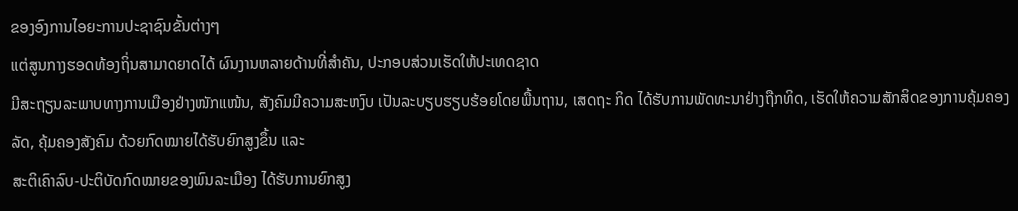ຂອງອົງການໄອຍະການປະຊາຊົນຂັ້ນຕ່າງໆ
ແຕ່ສູນກາງຮອດທ້ອງຖິ່ນສາມາດຍາດໄດ້ ຜົນງານຫລາຍດ້ານທີ່ສຳຄັນ, ປະກອບສ່ວນເຮັດໃຫ້ປະເທດຊາດ
ມີສະຖຽນລະພາບທາງການເມືອງຢ່າງໜັກແໜ້ນ, ສັງຄົມມີຄວາມສະຫງົບ ເປັນລະບຽບຮຽບຮ້ອຍໂດຍພື້ນຖານ, ເສດຖະ ກິດ ໄດ້ຮັບການພັດທະນາຢ່າງຖືກທິດ, ເຮັດໃຫ້ຄວາມສັກສິດຂອງການຄຸ້ມຄອງລັດ, ຄຸ້ມຄອງສັງຄົມ ດ້ວຍກົດໝາຍໄດ້ຮັບຍົກສູງຂຶ້ນ ແລະ
ສະຕິເຄົາລົບ-ປະຕິບັດກົດໝາຍຂອງພົນລະເມືອງ ໄດ້ຮັບການຍົກສູງ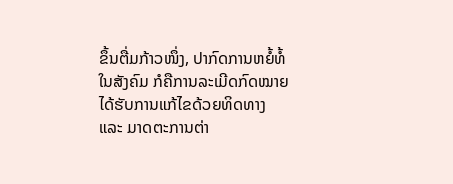ຂຶ້ນຕື່ມກ້າວໜຶ່ງ, ປາກົດການຫຍໍ້ທໍ້ໃນສັງຄົມ ກໍຄືການລະເມີດກົດໝາຍໄດ້ຮັບການແກ້ໄຂດ້ວຍທິດທາງ
ແລະ ມາດຕະການຕ່າ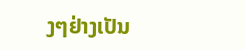ງໆຢ່າງເປັນ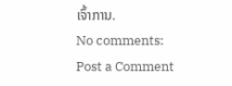ເຈົ້າການ.
No comments:
Post a Comment